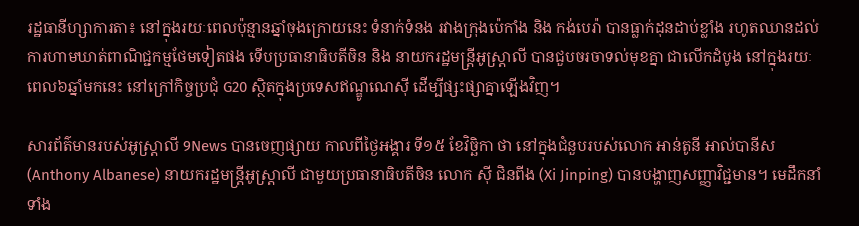រដ្ឋធានីហ្សាការតា៖ នៅក្នុងរយៈពេលប៉ុន្មានឆ្នាំចុងក្រោយនេះ ទំនាក់ទំនង រវាងក្រុងប៉េកាំង និង កង់បេរ៉ា បានធ្លាក់ដុនដាប់ខ្លាំង រហូតឈានដល់ការហាមឃាត់ពាណិជ្ជកម្មថែមទៀតផង ទើបប្រធានាធិបតីចិន និង នាយករដ្ឋមន្រ្ដីអូស្រ្ដាលី បានជួបចរចាទល់មុខគ្នា ជាលើកដំបូង នៅក្នុងរយៈពេល៦ឆ្នាំមកនេះ នៅក្រៅកិច្ចប្រជុំ G20 ស្ថិតក្នុងប្រទេសឥណ្ឌូណេស៊ី ដើម្បីផ្សះផ្សាគ្នាឡើងវិញ។

សារព័ត៌មានរបស់អូស្រ្ដាលី 9News បានចេញផ្សាយ កាលពីថ្ងៃអង្គារ ទី១៥ ខែវិច្ឆិកា ថា នៅក្នុងជំនួបរបស់លោក អាន់តូនី អាល់បានីស (Anthony Albanese) នាយករដ្ឋមន្រ្ដីអូស្រ្ដាលី ជាមួយប្រធានាធិបតីចិន លោក ស៊ី ជិនពីង (Xi Jinping) បានបង្ហាញសញ្ញាវិជ្ជមាន។ មេដឹកនាំទាំង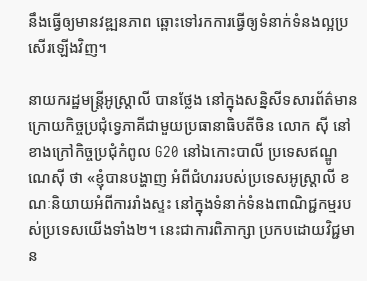នឹងធ្វើឲ្យមានវឌ្ឍនភាព ឆ្ពោះទៅរកការធ្វើឲ្យទំនាក់ទំនងល្អប្រសើរឡើងវិញ។

នាយករដ្ឋមន្រ្ដីអូស្រ្ដាលី បានថ្លែង នៅក្នុងសន្និសីទសារព័ត៌មាន ក្រោយកិច្ចប្រជុំទ្វេភាគីជាមួយប្រធានាធិបតីចិន លោក ស៊ី នៅខាងក្រៅកិច្ចប្រជុំកំពូល G20 នៅឯកោះបាលី ប្រទេសឥណ្ឌូណេស៊ី ថា «ខ្ញុំបានបង្ហាញ អំពីជំហររបស់ប្រទេសអូស្ត្រាលី ខណៈនិយាយអំពីការរាំងស្ទះ នៅក្នុងទំនាក់ទំនងពាណិជ្ជកម្មរបស់ប្រទេសយើងទាំង២។ នេះជាការពិភាក្សា ប្រកបដោយវិជ្ជមាន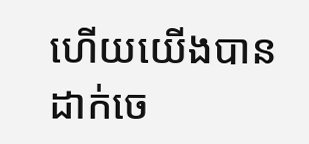ហើយយើងបានដាក់ចេ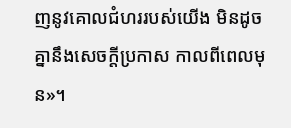ញនូវគោលជំហររបស់យើង មិនដូចគ្នានឹងសេចក្តីប្រកាស កាលពីពេលមុន»។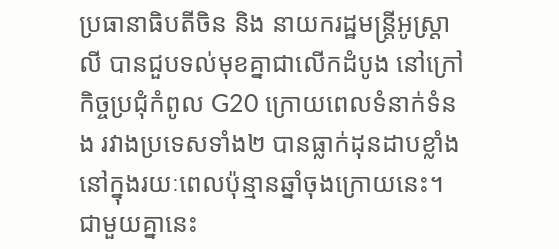ប្រធានាធិបតីចិន និង នាយករដ្ឋមន្រ្ដីអូស្រ្តាលី បានជួបទល់មុខគ្នាជាលើកដំបូង នៅក្រៅកិច្ចប្រជុំកំពូល G20 ក្រោយពេលទំនាក់ទំនង រវាងប្រទេសទាំង២ បានធ្លាក់ដុនដាបខ្លាំង នៅក្នុងរយៈពេលប៉ុន្មានឆ្នាំចុងក្រោយនេះ។ ជាមួយគ្នានេះ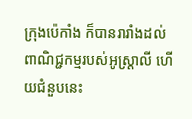ក្រុងប៉េកាំង ក៏បានរារាំងដល់ពាណិជ្ជកម្មរបស់អូស្រ្ដាលី ហើយជំនួបនេះ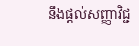នឹងផ្ដល់សញ្ញាវិជ្ជ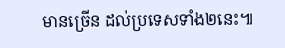មានច្រើន ដល់ប្រទេសទាំង២នេះ៕